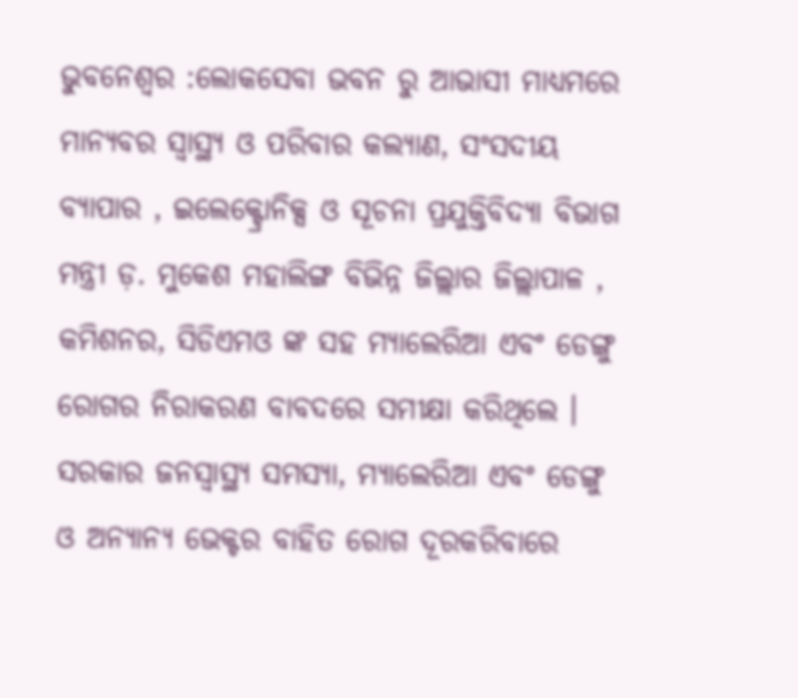ଭୁବନେଶ୍ଵର :ଲୋକସେବା ଭବନ ରୁ ଆଭାସୀ ମାଧ୍ୟମରେ ମାନ୍ୟବର ସ୍ୱାସ୍ଥ୍ୟ ଓ ପରିବାର କଲ୍ୟାଣ, ସଂସଦୀୟ ବ୍ୟାପାର , ଇଲେକ୍ଟ୍ରୋନିକ୍ସ ଓ ସୂଚନା ପ୍ରଯୁକ୍ତିବିଦ୍ୟା ବିଭାଗ ମନ୍ତ୍ରୀ ଡ଼. ମୁକେଶ ମହାଲିଙ୍ଗ ବିଭିନ୍ନ ଜିଲ୍ଲାର ଜିଲ୍ଲାପାଳ , କମିଶନର, ସିଡିଏମଓ ଙ୍କ ସହ ମ୍ୟାଲେରିଆ ଏବଂ ଡେଙ୍ଗୁ ରୋଗର ନିରାକରଣ ବାବଦରେ ସମୀକ୍ଷା କରିଥିଲେ । ସରକାର ଜନସ୍ୱାସ୍ଥ୍ୟ ସମସ୍ୟା, ମ୍ୟାଲେରିଆ ଏବଂ ଡେଙ୍ଗୁ ଓ ଅନ୍ୟାନ୍ୟ ଭେକ୍ଟର ବାହିତ ରୋଗ ଦୂରକରିବାରେ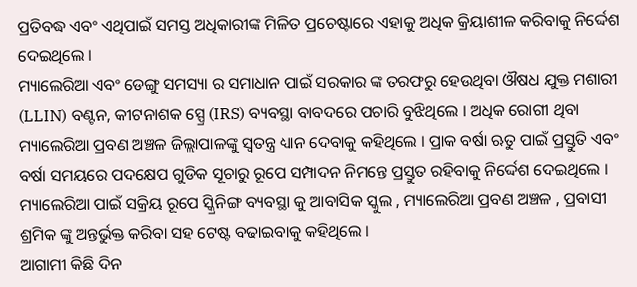ପ୍ରତିବଦ୍ଧ ଏବଂ ଏଥିପାଇଁ ସମସ୍ତ ଅଧିକାରୀଙ୍କ ମିଳିତ ପ୍ରଚେଷ୍ଟାରେ ଏହାକୁ ଅଧିକ କ୍ରିୟାଶୀଳ କରିବାକୁ ନିର୍ଦ୍ଦେଶ ଦେଇଥିଲେ ।
ମ୍ୟାଲେରିଆ ଏବଂ ଡେଙ୍ଗୁ ସମସ୍ୟା ର ସମାଧାନ ପାଇଁ ସରକାର ଙ୍କ ତରଫରୁ ହେଉଥିବା ଔଷଧ ଯୁକ୍ତ ମଶାରୀ (LLIN) ବଣ୍ଟନ, କୀଟନାଶକ ସ୍ପ୍ରେ (IRS) ବ୍ୟବସ୍ଥା ବାବଦରେ ପଚାରି ବୁଝିଥିଲେ । ଅଧିକ ରୋଗୀ ଥିବା ମ୍ୟାଲେରିଆ ପ୍ରବଣ ଅଞ୍ଚଳ ଜିଲ୍ଲାପାଳଙ୍କୁ ସ୍ଵତନ୍ତ୍ର ଧ୍ୟାନ ଦେବାକୁ କହିଥିଲେ । ପ୍ରାକ ବର୍ଷା ଋତୁ ପାଇଁ ପ୍ରସ୍ତୁତି ଏବଂ ବର୍ଷା ସମୟରେ ପଦକ୍ଷେପ ଗୁଡିକ ସୂଚାରୁ ରୂପେ ସମ୍ପାଦନ ନିମନ୍ତେ ପ୍ରସ୍ତୁତ ରହିବାକୁ ନିର୍ଦ୍ଦେଶ ଦେଇଥିଲେ । ମ୍ୟାଲେରିଆ ପାଇଁ ସକ୍ରିୟ ରୂପେ ସ୍କ୍ରିନିଙ୍ଗ ବ୍ୟବସ୍ଥା କୁ ଆବାସିକ ସ୍କୁଲ , ମ୍ୟାଲେରିଆ ପ୍ରବଣ ଅଞ୍ଚଳ , ପ୍ରବାସୀ ଶ୍ରମିକ ଙ୍କୁ ଅନ୍ତର୍ଭୁକ୍ତ କରିବା ସହ ଟେଷ୍ଟ ବଢାଇବାକୁ କହିଥିଲେ ।
ଆଗାମୀ କିଛି ଦିନ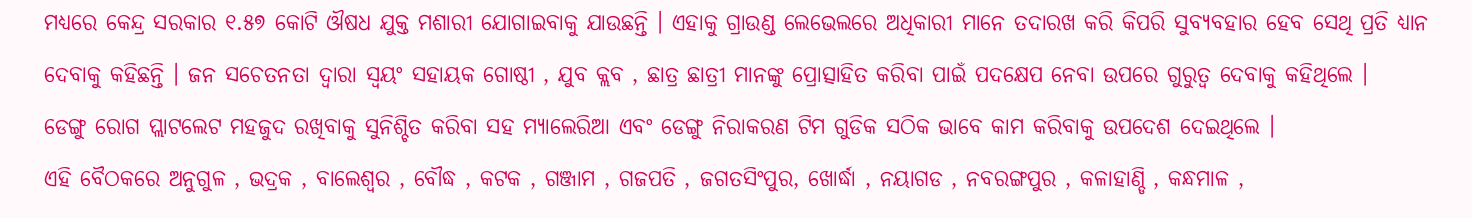ମଧ୍ୟରେ କେନ୍ଦ୍ର ସରକାର ୧.୫୭ କୋଟି ଔଷଧ ଯୁକ୍ତ ମଶାରୀ ଯୋଗାଇବାକୁ ଯାଉଛନ୍ତି । ଏହାକୁ ଗ୍ରାଉଣ୍ଡ ଲେଭେଲରେ ଅଧିକାରୀ ମାନେ ତଦାରଖ କରି କିପରି ସୁବ୍ୟବହାର ହେବ ସେଥି ପ୍ରତି ଧ୍ୟାନ ଦେବାକୁ କହିଛନ୍ତି । ଜନ ସଚେତନତା ଦ୍ଵାରା ସ୍ଵୟଂ ସହାୟକ ଗୋଷ୍ଠୀ , ଯୁବ କ୍ଲବ , ଛାତ୍ର ଛାତ୍ରୀ ମାନଙ୍କୁ ପ୍ରୋତ୍ସାହିତ କରିବା ପାଇଁ ପଦକ୍ଷେପ ନେବା ଉପରେ ଗୁରୁତ୍ଵ ଦେବାକୁ କହିଥିଲେ ।
ଡେଙ୍ଗୁ ରୋଗ ପ୍ଲାଟଲେଟ ମହଜୁଦ ରଖିବାକୁ ସୁନିଶ୍ଚିତ କରିବା ସହ ମ୍ୟାଲେରିଆ ଏବଂ ଡେଙ୍ଗୁ ନିରାକରଣ ଟିମ ଗୁଡିକ ସଠିକ ଭାବେ କାମ କରିବାକୁ ଉପଦେଶ ଦେଇଥିଲେ ।
ଏହି ବୈଠକରେ ଅନୁଗୁଳ , ଭଦ୍ରକ , ବାଲେଶ୍ଵର , ବୌଦ୍ଧ , କଟକ , ଗଞ୍ଜାମ , ଗଜପତି , ଜଗତସିଂପୁର, ଖୋର୍ଦ୍ଧା , ନୟାଗଡ , ନବରଙ୍ଗପୁର , କଳାହାଣ୍ଡି , କନ୍ଧମାଳ ,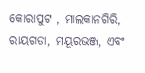କୋରାପୁଟ , ମାଲକାନଗିରି, ରାୟଗଡା, ମୟୂରଭଞ୍ଜ, ଏବଂ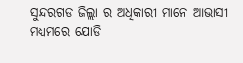ସୁନ୍ଦରଗଡ ଜିଲ୍ଲା ର ଅଧିକାରୀ ମାନେ ଆଭାସୀ ମଧ୍ୟମରେ ଯୋଡି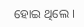ହୋଇ ଥିଲେ ।